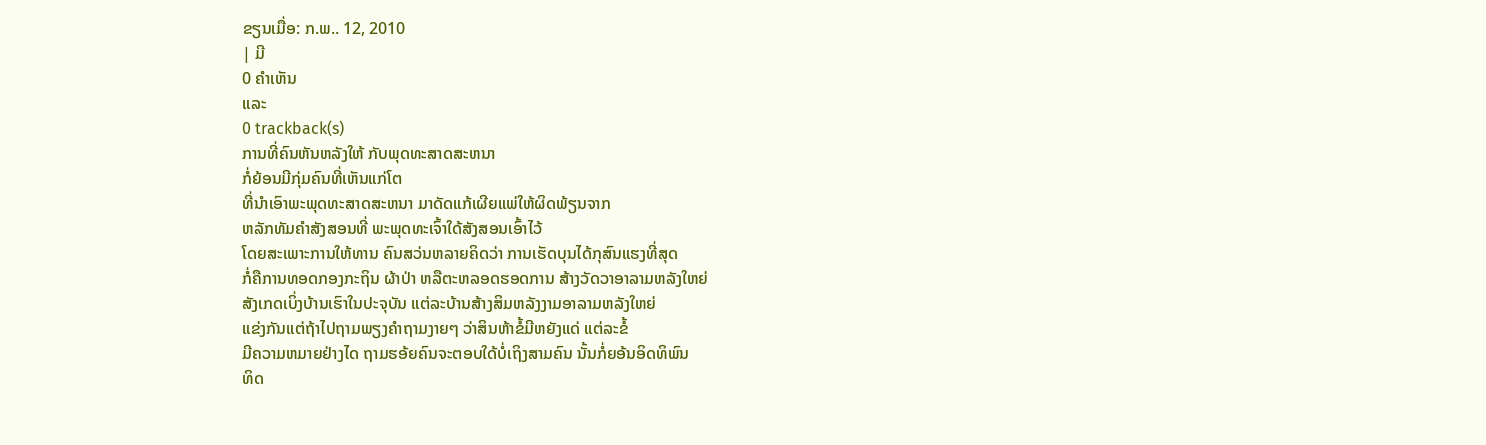ຂຽນເມື່ອ: ກ.ພ.. 12, 2010
| ມີ
0 ຄຳເຫັນ
ແລະ
0 trackback(s)
ການທີ່ຄົນຫັນຫລັງໃຫ້ ກັບພຸດທະສາດສະຫນາ
ກໍ່ຍ້ອນມີກຸ່ມຄົນທີ່ເຫັນແກ່ໂຕ
ທີ່ນຳເອົາພະພຸດທະສາດສະຫນາ ມາດັດແກ້ເຜີຍແພ່ໃຫ້ຜິດພ້ຽນຈາກ
ຫລັກທັມຄຳສັງສອນທີ່ ພະພຸດທະເຈົ້າໃດ້ສັງສອນເອົ້າໄວ້
ໂດຍສະເພາະການໃຫ້ທານ ຄົນສວ່ນຫລາຍຄິດວ່າ ການເຮັດບຸນໄດ້ກຸສົນແຮງທີ່ສຸດ
ກໍ່ຄືການທອດກອງກະຖິນ ຜ້າປ່າ ຫລືຕະຫລອດຮອດການ ສ້າງວັດວາອາລາມຫລັງໃຫຍ່
ສັງເກດເບິ່ງບ້ານເຮົາໃນປະຈຸບັນ ແຕ່ລະບ້ານສ້າງສິມຫລັງງາມອາລາມຫລັງໃຫຍ່
ແຂ່ງກັນແຕ່ຖ້າໄປຖາມພຽງຄຳຖາມງາຍໆ ວ່າສິນຫ້າຂໍ້ມີຫຍັງແດ່ ແຕ່ລະຂໍ້
ມີຄວາມຫມາຍຢ່າງໄດ ຖາມຮອ້ຍຄົນຈະຕອບໃດ້ບໍ່ເຖິງສາມຄົນ ນັ້ນກໍ່ຍອ້ນອິດທິພົນ
ທິດ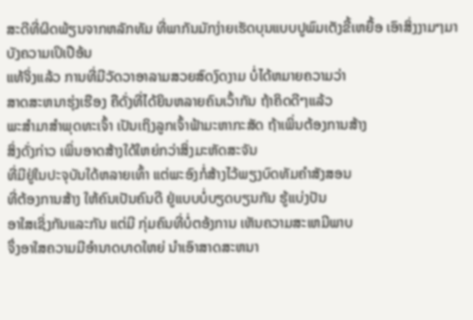ສະດີທີ່ຜິດພ້ຽນຈາກຫລັກທັມ ທີ່ພາກັນມັກງ່າຍເຮັດບຸນແບບປູພົມເຕັງຂີ້ເຫຍື້ອ ເອົາສິ່ງງາມໆມາບັງຄວາມເປິເປືອ້ນ
ແທ້ຈິ່ງແລ້ວ ການທີ່ມີວັດວາອາລາມສວຍສົດງົດງາມ ບໍ່ໄດ້ຫມາຍຄວາມວ່າ
ສາດສະຫນາຮຸ່ງເຮືອງ ຄືດັ່ງທີ່ໄດ້ຍິນຫລາຍຄົນເວົ້າກັນ ຖ້າຄິດດີໆແລ້ວ
ພະສຳມາສຳພຸດທະເຈົ້າ ເປັນເຖິງລູກເຈົ້າຟ້າມະຫາກະສັດ ຖ້າເພິ່ນຕ້ອງການສ້າງ
ສິ່ງດັ່ງກ່າວ ເພິ່ນອາດສ້າງໃດ້ໃຫຍ່ກວ່າສິ່ງມະຫັດສະຈັນ
ທີ່ມີຢູ່ໃນປະຈຸບັນໃດ້ຫລາຍເທົ້າ ແຕ່ພະອົງກໍ່ສ້າງໄວ້ພຽງບົດທັມຄຳສັງສອນ
ທີ່ຕ້ອງການສ້າງ ໃຫ້ຄົນເປັນຄົນດີ ຢູ່ແບບບໍ່ບຽດບຽນກັນ ຮູ້ແບ່ງປັນ
ອາໃສເຊິ່ງກັນແລະກັນ ແຕ່ມີ ກຸ່ມຄົນທີ່ບໍ່ຕອ້ງການ ເຫັນຄວາມສະເຫມີພາບ
ຈຶ່ງອາໃສຄວາມມີອຳນາດບາດໃຫຍ່ ນຳເອົາສາດສະຫນາ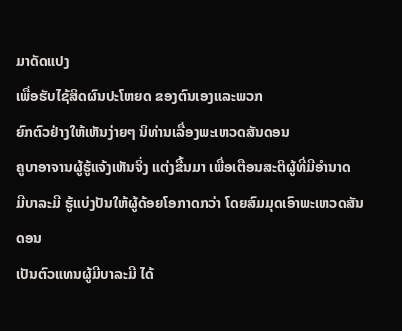ມາດັດແປງ
ເພື່ອຮັບໄຊ້ສິດຜົນປະໂຫຍດ ຂອງຕົນເອງແລະພວກ
ຍົກຕົວຢ່າງໃຫ້ເຫັນງ່າຍໆ ນິທ່ານເລື່ອງພະເຫວດສັນດອນ
ຄູບາອາຈານຜູ້ຮູ້ແຈ້ງເຫັນຈິ່ງ ແຕ່ງຂື້ນມາ ເພື່ອເຕືອນສະຕິຜູ້ທີ່ມີອຳນາດ
ມີບາລະມີ ຮູ້ແບ່ງປັນໃຫ້ຜູ້ດ້ອຍໂອກາດກວ່າ ໂດຍສົມມຸດເອົາພະເຫວດສັນດອນ
ເປັນຕົວແທນຜູ້ມີບາລະມີ ໄດ້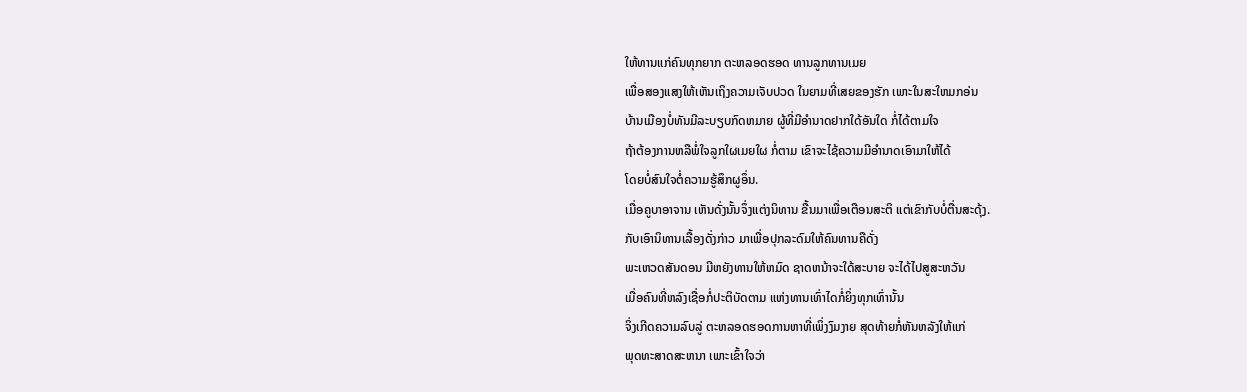ໃຫ້ທານແກ່ຄົນທຸກຍາກ ຕະຫລອດຮອດ ທານລູກທານເມຍ
ເພື່ອສອງແສງໃຫ້ເຫັນເຖິງຄວາມເຈັບປວດ ໃນຍາມທີ່ເສຍຂອງຮັກ ເພາະໃນສະໃຫມກອ່ນ
ບ້ານເມືອງບໍ່ທັນມີລະບຽບກົດຫມາຍ ຜູ້ທີ່ມີອຳນາດຢາກໃດ້ອັນໃດ ກໍ່ໄດ້ຕາມໃຈ
ຖ້າຕ້ອງການຫລືພໍ່ໃຈລູກໃຜເມຍໃຜ ກໍ່ຕາມ ເຂົາຈະໄຊ້ຄວາມມີອຳນາດເອົາມາໃຫ້ໄດ້
ໂດຍບໍ່ສົນໃຈຕໍ່ຄວາມຮູ້ສຶກຜູອຶ່ນ.
ເມື່ອຄູບາອາຈານ ເຫັນດັ່ງນັ້ນຈຶ່ງແຕ່ງນິທານ ຂື້ນມາເພື່ອເຕືອນສະຕິ ແຕ່ເຂົາກັບບໍ່ຕື່ນສະດຸ້ງ.
ກັບເອົານິທານເລື້ອງດັ່ງກ່າວ ມາເພື່ອປຸກລະດົມໃຫ້ຄົນທານຄືດັ່ງ
ພະເຫວດສັນດອນ ມີຫຍັງທານໃຫ້ຫມົດ ຊາດຫນ້າຈະໃດ້ສະບາຍ ຈະໄດ້ໄປສູສະຫວັນ
ເມື່ອຄົນທີ່ຫລົງເຊື່ອກໍ່ປະຕິບັດຕາມ ແຫ່ງທານເທົ່າໄດກໍ່ຍິ່ງທຸກເທົ່ານັ້ນ
ຈິ່ງເກີດຄວາມລົບລູ່ ຕະຫລອດຮອດການຫາທີ່ເພິ່ງງົມງາຍ ສຸດທ້າຍກໍ່ຫັນຫລັງໃຫ້ແກ່
ພຸດທະສາດສະຫນາ ເພາະເຂົ້າໃຈວ່າ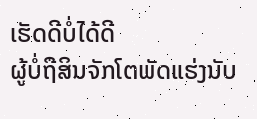ເຮັດດີບໍ່ໄດ້ດີ
ຜູ້ບໍ່ຖືສິນຈັກໂຕພັດແຮ່ງນັບ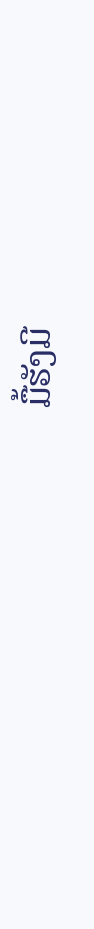ມື້ຮັງມີ